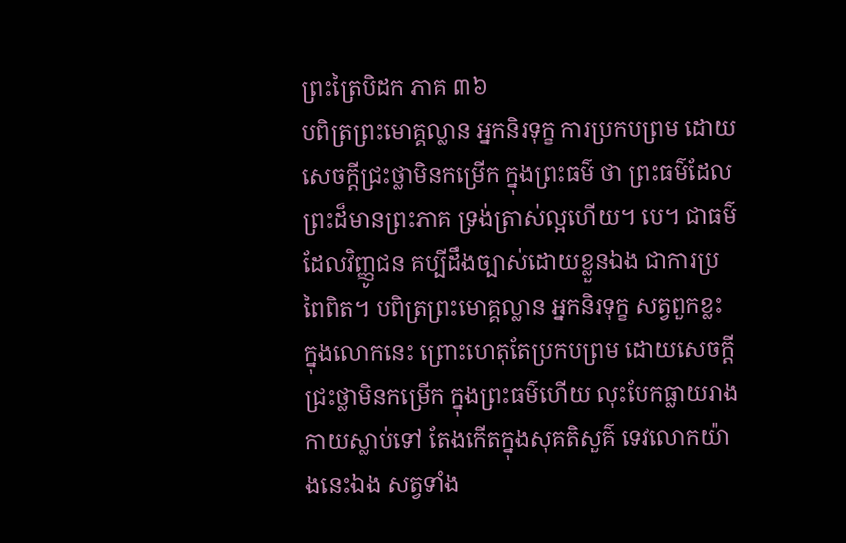ព្រះត្រៃបិដក ភាគ ៣៦
បពិត្រព្រះមោគ្គល្លាន អ្នកនិរទុក្ខ ការប្រកបព្រម ដោយសេចក្តីជ្រះថ្លាមិនកម្រើក ក្នុងព្រះធម៌ ថា ព្រះធម៌ដែលព្រះដ៏មានព្រះភាគ ទ្រង់ត្រាស់ល្អហើយ។ បេ។ ជាធម៌ដែលវិញ្ញូជន គប្បីដឹងច្បាស់ដោយខ្លួនឯង ជាការប្រពៃពិត។ បពិត្រព្រះមោគ្គល្លាន អ្នកនិរទុក្ខ សត្វពួកខ្លះ ក្នុងលោកនេះ ព្រោះហេតុតែប្រកបព្រម ដោយសេចក្តីជ្រះថ្លាមិនកម្រើក ក្នុងព្រះធម៌ហើយ លុះបែកធ្លាយរាងកាយស្លាប់ទៅ តែងកើតក្នុងសុគតិសួគ៌ ទេវលោកយ៉ាងនេះឯង សត្វទាំង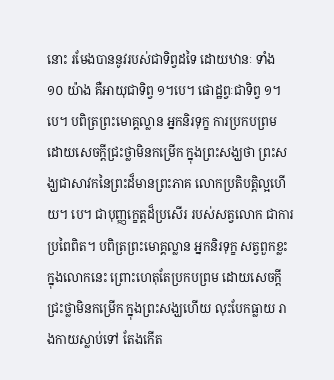នោះ រមែងបាននូវរបស់ជាទិព្វដទៃ ដោយឋានៈ ទាំង ១០ យ៉ាង គឺអាយុជាទិព្វ ១។បេ។ ផោដ្ឋព្វៈជាទិព្វ ១។បេ។ បពិត្រព្រះមោគ្គល្លាន អ្នកនិរទុក្ខ ការប្រកបព្រម ដោយសេចក្តីជ្រះថ្លាមិនកម្រើក ក្នុងព្រះសង្ឃថា ព្រះសង្ឃជាសាវកនៃព្រះដ៏មានព្រះភាគ លោកប្រតិបត្តិល្អហើយ។ បេ។ ជាបុញ្ញក្ខេត្តដ៏ប្រសើរ របស់សត្វលោក ជាការប្រពៃពិត។ បពិត្រព្រះមោគ្គល្លាន អ្នកនិរទុក្ខ សត្វពួកខ្លះ ក្នុងលោកនេះ ព្រោះហេតុតែប្រកបព្រម ដោយសេចក្តីជ្រះថ្លាមិនកម្រើក ក្នុងព្រះសង្ឃហើយ លុះបែកធ្លាយ រាងកាយស្លាប់ទៅ តែងកើត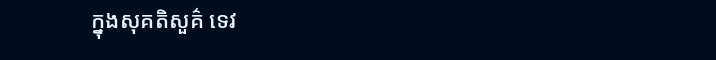ក្នុងសុគតិសួគ៌ ទេវ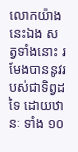លោកយ៉ាងនេះឯង សត្វទាំងនោះ រមែងបាននូវរបស់ជាទិព្វដទៃ ដោយឋានៈ ទាំង ១០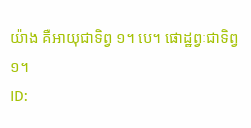យ៉ាង គឺអាយុជាទិព្វ ១។ បេ។ ផោដ្ឋព្វៈជាទិព្វ ១។
ID: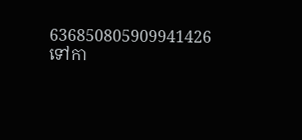636850805909941426
ទៅកា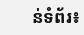ន់ទំព័រ៖